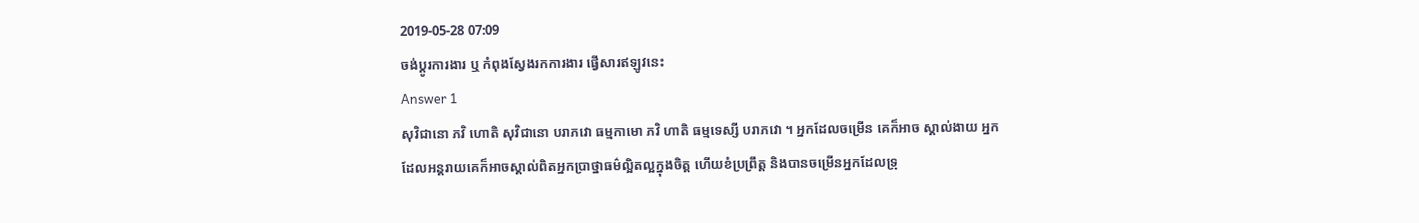2019-05-28 07:09
ចង់ប្តូរការងារ ឬ កំពុងស្វែងរកការងារ ផ្វើសារឥឡូវនេះ
Answer 1
សុវិជានោ ភវិ ហោតិ សុវិជានោ បរាភវោ ធម្មកាមោ ភវិ ហាតិ ធម្មទេស្សី បរាភវោ ។ អ្នកដែលចម្រើន គេក៏អាច ស្គាល់ងាយ អ្នកដែលអន្តរាយគេក៏អាចស្គាល់ពិតអ្នកប្រាថ្នាធម៌ល្អិតល្អក្នុងចិត្ត ហើយខំប្រព្រឹត្ត និងបានចម្រើនអ្នកដែលទ្រុ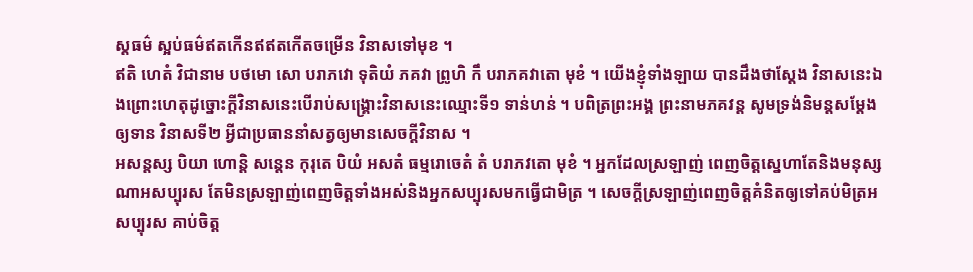ស្តធម៌ ស្អប់ធម៌ឥតកើនឥឥតកើតចម្រើន វិនាសទៅមុខ ។
ឥតិ ហេតំ វិជានាម បថមោ សោ បរាភវោ ទុតិយំ ភគវា ព្រូហិ កឹ បរាភគវាតោ មុខំ ។ យើងខ្ញុំទាំងឡាយ បានដឹងថាស្តែង វិនាសនេះឯងព្រោះហេតុដូច្នោះក្តីវិនាសនេះបើរាប់សង្គ្រោះវិនាសនេះឈ្មោះទី១ ទាន់ហន់ ។ បពិត្រព្រះអង្គ ព្រះនាមភគវន្ត សូមទ្រង់និមន្តសម្តែងឲ្យទាន វិនាសទី២ អ្វីជាប្រធាននាំសត្វឲ្យមានសេចក្តីវិនាស ។
អសន្តស្ស បិយា ហោន្តិ សន្តេន កុរុតេ បិយំ អសតំ ធម្មរោចេតំ តំ បរាភវតោ មុខំ ។ អ្នកដែលស្រឡាញ់ ពេញចិត្តស្នេហាតែនិងមនុស្សណាអសប្បុរស តែមិនស្រឡាញ់ពេញចិត្តទាំងអស់និងអ្នកសប្បុរសមកធ្វើជាមិត្រ ។ សេចក្តីស្រឡាញ់ពេញចិត្តគំនិតឲ្យទៅគប់មិត្រអសប្បុរស គាប់ចិត្ត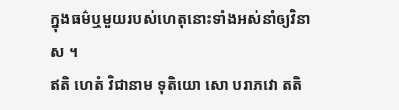ក្នុងធម៌ឬមួយរបស់ហេតុនោះទាំងអស់នាំឲ្យវិនាស ។
ឥតិ ហេតំ វិជានាម ទុតិយោ សោ បរាភវោ តតិ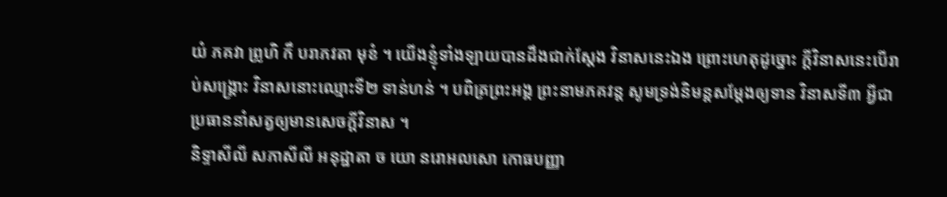យំ ភគវា ព្រូហិ កឹ បរាភវតា មុខំ ។ យើងខ្ញុំទាំងឡាយបានដឹងជាក់ស្តែង វិនាសនេះឯង ព្រោះហេតុដូច្នោះ ក្តីវិនាសនេះបើរាប់សង្គ្រោះ វិនាសនោះឈ្មោះទី២ ទាន់ហន់ ។ បពិត្រព្រះអង្គ ព្រះនាមភគវន្ត សូមទ្រង់និមន្តសម្តែងឲ្យទាន វិនាសទី៣ អ្វីជាប្រធាននាំសត្វឲ្យមានសេចក្តីវិនាស ។
និទ្ទាសីលី សភាសីលី អនុដ្ឋាតា ច យោ នរោអលសោ កោធបញ្ញា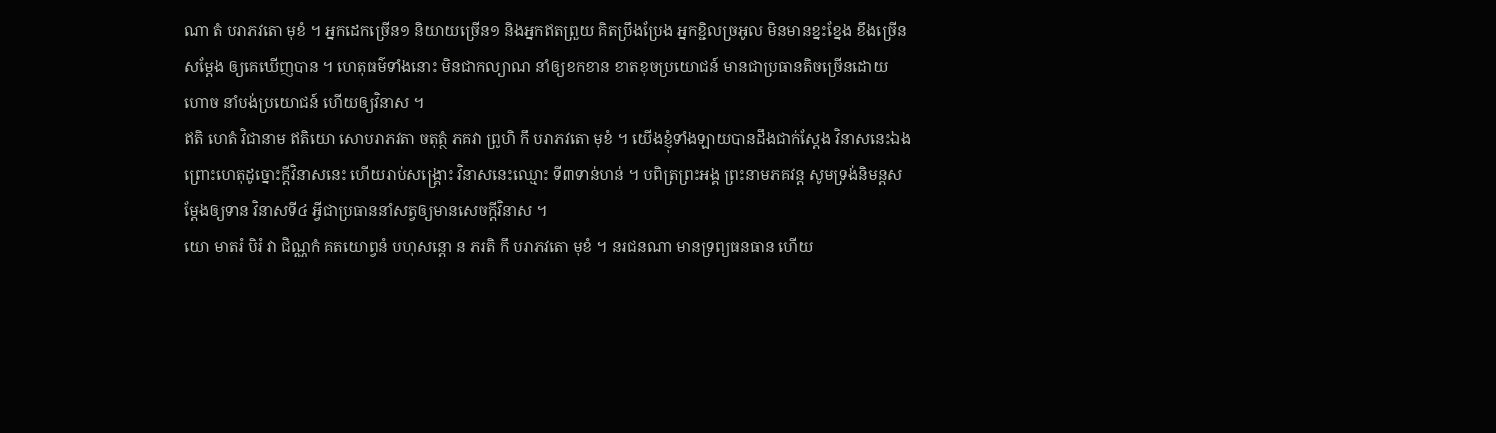ណា តំ បរាភវតោ មុខំ ។ អ្នកដេកច្រើន១ និយាយច្រើន១ និងអ្នកឥតព្រួយ គិតប្រឹងប្រែង អ្នកខ្ជិលច្រអូល មិនមានខ្នះខ្នែង ខឹងច្រើនសម្តែង ឲ្យគេឃើញបាន ។ ហេតុធម៌ទាំងនោះ មិនជាកល្យាណ នាំឲ្យខកខាន ខាតខុចប្រយោជន៍ មានជាប្រធានតិចច្រើនដោយហោច នាំបង់ប្រយោជន៍ ហើយឲ្យវិនាស ។
ឥតិ ហេតំ វិជានាម ឥតិយោ សោបរាភវតា ចតុត្ថំ ភគវា ព្រូហិ កឹ បរាភវតោ មុខំ ។ យើងខ្ញុំទាំងឡាយបានដឹងជាក់ស្តែង វិនាសនេះឯងព្រោះហេតុដូច្នោះក្តីវិនាសនេះ ហើយរាប់សង្គ្រោះ វិនាសនេះឈ្មោះ ទី៣ទាន់ហន់ ។ បពិត្រព្រះអង្គ ព្រះនាមភគវន្ត សូមទ្រង់និមន្តសម្តែងឲ្យទាន វិនាសទី៤ អ្វីជាប្រធាននាំសត្វឲ្យមានសេចក្តីវិនាស ។
យោ មាតរំ បិរំ វា ជិណ្ណកំ គតយោព្វនំ បហុសន្តោ ន ភរតិ កឹ បរាភវតោ មុខំ ។ នរជនណា មានទ្រព្យធនធាន ហើយ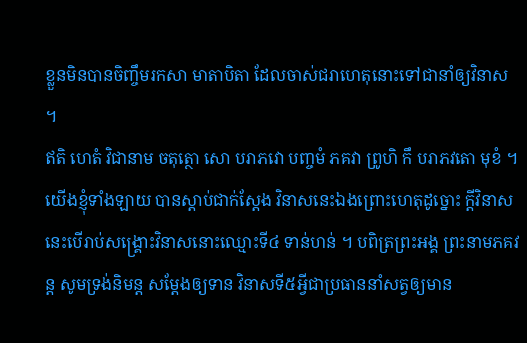ខ្លួនមិនបានចិញ្ចឹមរកសា មាតាបិតា ដែលចាស់ជរាហេតុនោះទៅជានាំឲ្យវិនាស ។
ឥតិ ហេតំ វិជានាម ចតុត្ថោ សោ បរាភវោ បញ្ចមំ ភគវា ព្រូហិ កឹ បរាភវតោ មុខំ ។ យើងខ្ញុំទាំងឡាយ បានស្តាប់ជាក់ស្តែង វិនាសនេះឯងព្រោះហេតុដូច្នោះ ក្តីវិនាសនេះបើរាប់សង្គ្រោះវិនាសនោះឈ្មោះទី៤ ទាន់ហន់ ។ បពិត្រព្រះអង្គ ព្រះនាមភគវន្ត សូមទ្រង់និមន្ត សម្តែងឲ្យទាន វិនាសទី៥អ្វីជាប្រធាននាំសត្វឲ្យមាន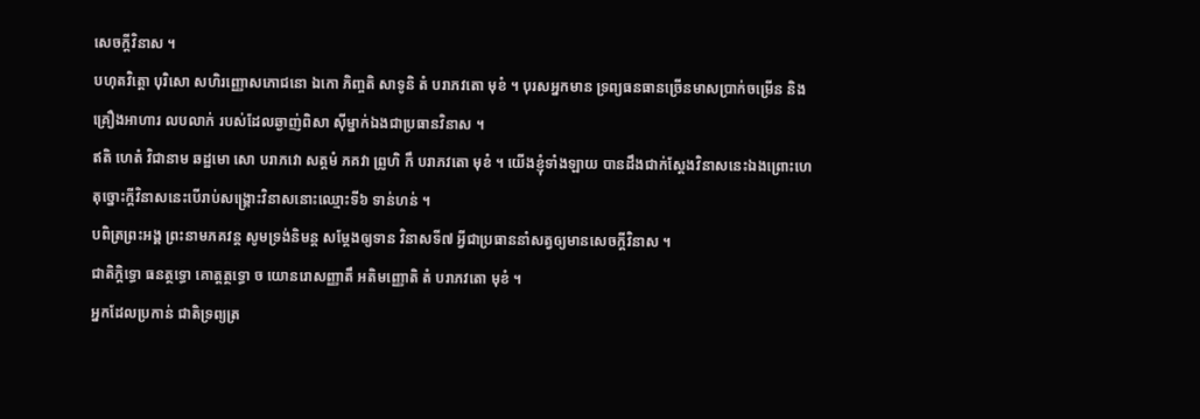សេចក្តីវិនាស ។
បហុតវិត្តោ បុរិសោ សហិរញ្ញោសភោជនោ ឯកោ ភិញ្ចតិ សាទូនិ តំ បរាភវតោ មុខំ ។ បុរសអ្នកមាន ទ្រព្យធនធានច្រើនមាសប្រាក់ចម្រើន និងគ្រឿងអាហារ លបលាក់ របស់ដែលឆ្ងាញ់ពិសា ស៊ីម្នាក់ឯងជាប្រធានវិនាស ។
ឥតិ ហេតំ វិជានាម ឆដ្ឋមោ សោ បរាភវោ សត្តមំ ភគវា ព្រូហិ កឹ បរាភវតោ មុខំ ។ យើងខ្ញុំទាំងឡាយ បានដឹងជាក់ស្តែងវិនាសនេះឯងព្រោះហេតុច្នោះក្តីវិនាសនេះបើរាប់សង្គ្រោះវិនាសនោះឈ្មោះទី៦ ទាន់ហន់ ។
បពិត្រព្រះអង្គ ព្រះនាមភគវន្ត សូមទ្រង់និមន្ត សម្តែងឲ្យទាន វិនាសទី៧ អ្វីជាប្រធាននាំសត្វឲ្យមានសេចក្តីវិនាស ។
ជាតិក្តិទ្ធោ ធនត្ថទ្ធោ គោត្តត្ថទ្ធោ ច យោនរោសញ្ញាតឹ អតិមញ្ញោតិ តំ បរាភវតោ មុខំ ។
អ្នកដែលប្រកាន់ ជាតិទ្រព្យត្រ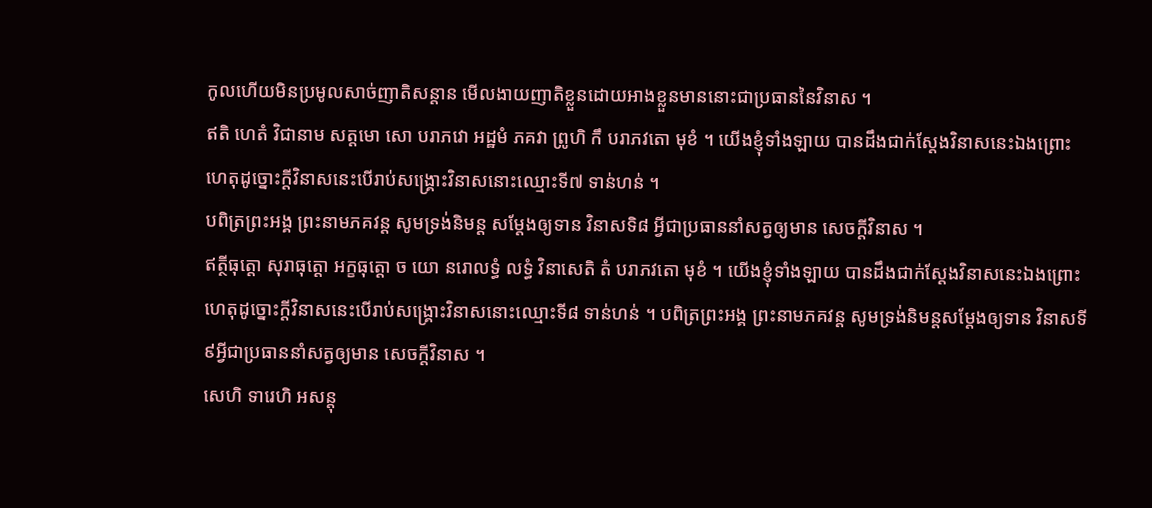កូលហើយមិនប្រមូលសាច់ញាតិសន្តាន មើលងាយញាតិខ្លួនដោយអាងខ្លួនមាននោះជាប្រធាននៃវិនាស ។
ឥតិ ហេតំ វិជានាម សត្តមោ សោ បរាភវោ អដ្ឋមំ ភគវា ព្រូហិ កឹ បរាភវតោ មុខំ ។ យើងខ្ញុំទាំងឡាយ បានដឹងជាក់ស្តែងវិនាសនេះឯងព្រោះហេតុដូច្នោះក្តីវិនាសនេះបើរាប់សង្គ្រោះវិនាសនោះឈ្មោះទី៧ ទាន់ហន់ ។
បពិត្រព្រះអង្គ ព្រះនាមភគវន្ត សូមទ្រង់និមន្ត សម្តែងឲ្យទាន វិនាសទិ៨ អ្វីជាប្រធាននាំសត្វឲ្យមាន សេចក្តីវិនាស ។
ឥត្ថីធុត្តោ សុរាធុត្តោ អក្ខធុត្តោ ច យោ នរោលទ្ធំ លទ្ធំ វិនាសេតិ តំ បរាភវតោ មុខំ ។ យើងខ្ញុំទាំងឡាយ បានដឹងជាក់ស្តែងវិនាសនេះឯងព្រោះហេតុដូច្នោះក្តីវិនាសនេះបើរាប់សង្គ្រោះវិនាសនោះឈ្មោះទី៨ ទាន់ហន់ ។ បពិត្រព្រះអង្គ ព្រះនាមភគវន្ត សូមទ្រង់និមន្តសម្តែងឲ្យទាន វិនាសទី៩អ្វីជាប្រធាននាំសត្វឲ្យមាន សេចក្តីវិនាស ។
សេហិ ទារេហិ អសន្តុ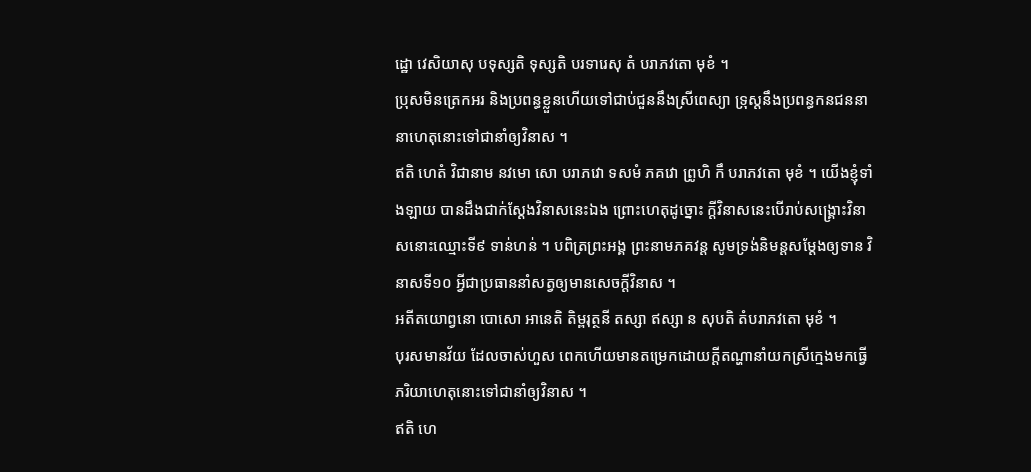ដ្ឋោ វេសិយាសុ បទុស្សតិ ទុស្សតិ បរទារេសុ តំ បរាភវតោ មុខំ ។
ប្រុសមិនត្រេកអរ និងប្រពន្ធខ្លួនហើយទៅជាប់ជួននឹងស្រីពេស្យា ទ្រុស្តនឹងប្រពន្ធកនជននានាហេតុនោះទៅជានាំឲ្យវិនាស ។
ឥតិ ហេតំ វិជានាម នវមោ សោ បរាភវោ ទសមំ ភគវោ ព្រូហិ កឹ បរាភវតោ មុខំ ។ យើងខ្ញុំទាំងឡាយ បានដឹងជាក់ស្តែងវិនាសនេះឯង ព្រោះហេតុដូច្នោះ ក្តីវិនាសនេះបើរាប់សង្គ្រោះវិនាសនោះឈ្មោះទី៩ ទាន់ហន់ ។ បពិត្រព្រះអង្គ ព្រះនាមភគវន្ត សូមទ្រង់និមន្តសម្តែងឲ្យទាន វិនាសទី១០ អ្វីជាប្រធាននាំសត្វឲ្យមានសេចក្តីវិនាស ។
អតីតយោព្វនោ បោសោ អានេតិ តិម្ពរុត្ថនី តស្សា ឥស្សា ន សុបតិ តំបរាភវតោ មុខំ ។
បុរសមានវ័យ ដែលចាស់ហួស ពេកហើយមានតម្រេកដោយក្តីតណ្ហានាំយកស្រីក្មេងមកធ្វើភរិយាហេតុនោះទៅជានាំឲ្យវិនាស ។
ឥតិ ហេ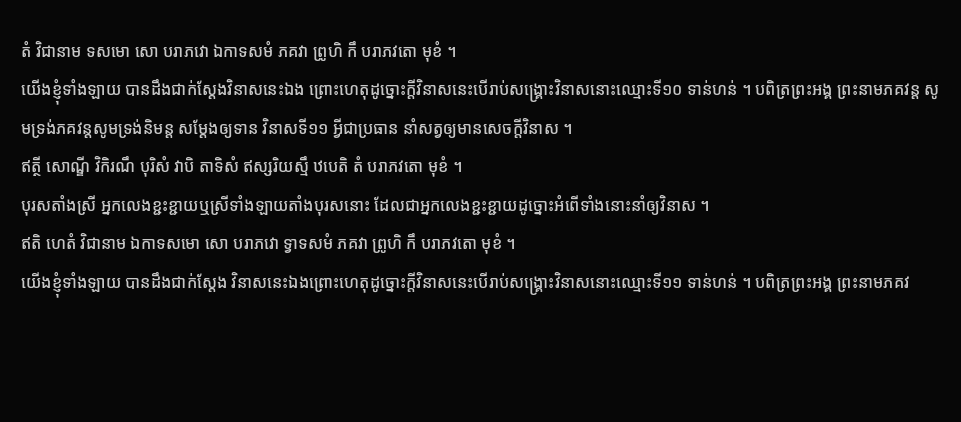តំ វិជានាម ទសមោ សោ បរាភវោ ឯកាទសមំ ភគវា ព្រូហិ កឹ បរាភវតោ មុខំ ។
យើងខ្ញុំទាំងឡាយ បានដឹងជាក់ស្តែងវិនាសនេះឯង ព្រោះហេតុដូច្នោះក្តីវិនាសនេះបើរាប់សង្គ្រោះវិនាសនោះឈ្មោះទី១០ ទាន់ហន់ ។ បពិត្រព្រះអង្គ ព្រះនាមភគវន្ត សូមទ្រង់ភគវន្តសូមទ្រង់និមន្ត សម្តែងឲ្យទាន វិនាសទី១១ អ្វីជាប្រធាន នាំសត្វឲ្យមានសេចក្តីវិនាស ។
ឥត្ថី សោណ្ឌី វិកិរណឹ បុរិសំ វាបិ តាទិសំ ឥស្សរិយស្មឹ ឋបេតិ តំ បរាភវតោ មុខំ ។
បុរសតាំងស្រី អ្នកលេងខ្ជះខ្ជាយឬស្រីទាំងឡាយតាំងបុរសនោះ ដែលជាអ្នកលេងខ្ជះខ្ជាយដូច្នោះអំពើទាំងនោះនាំឲ្យវិនាស ។
ឥតិ ហេតំ វិជានាម ឯកាទសមោ សោ បរាភវោ ទ្វាទសមំ ភគវា ព្រូហិ កឹ បរាភវតោ មុខំ ។
យើងខ្ញុំទាំងឡាយ បានដឹងជាក់ស្តែង វិនាសនេះឯងព្រោះហេតុដូច្នោះក្តីវិនាសនេះបើរាប់សង្គ្រោះវិនាសនោះឈ្មោះទី១១ ទាន់ហន់ ។ បពិត្រព្រះអង្គ ព្រះនាមភគវ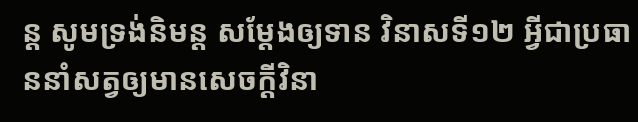ន្ត សូមទ្រង់និមន្ត សម្តែងឲ្យទាន វិនាសទី១២ អ្វីជាប្រធាននាំសត្វឲ្យមានសេចក្តីវិនា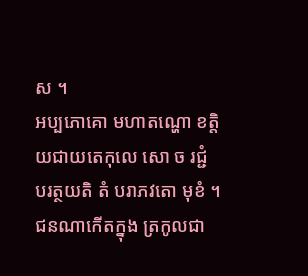ស ។
អប្បភោគោ មហាតណ្ហោ ខត្តិយជាយតេកុលេ សោ ច រជ្ជំ បរត្ថយតិ តំ បរាភវតោ មុខំ ។
ជនណាកើតក្នុង ត្រកូលជា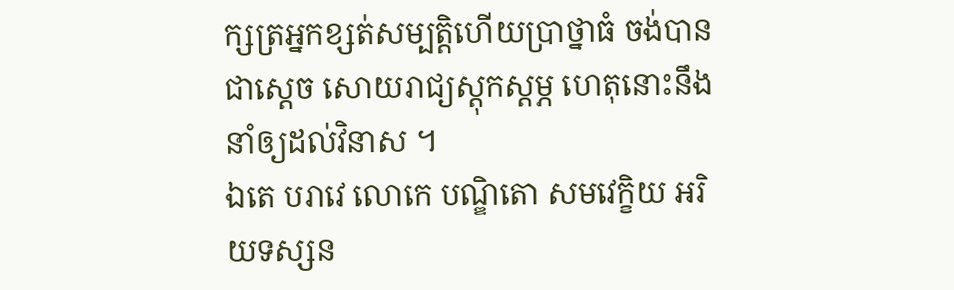ក្សត្រអ្នកខ្សត់សម្បត្តិហើយប្រាថ្នាធំ ចង់បានជាស្តេច សោយរាជ្យស្តុកស្តម្ភ ហេតុនោះនឹងនាំឲ្យដល់វិនាស ។
ឯតេ បរាវេ លោកេ បណ្ឌិតោ សមវេក្ខិយ អរិយទស្សន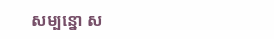សម្បន្នោ ស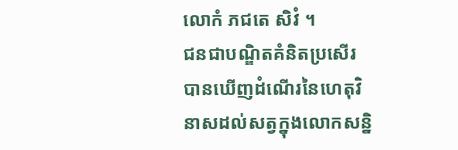លោកំ ភជតេ សិវំ ។
ជនជាបណ្ឌិតគំនិតប្រសើរ បានឃើញដំណើរនៃហេតុវិនាសដល់សត្វក្នុងលោកសន្និ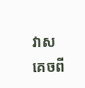វាសគេចពី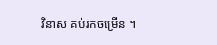វិនាស គប់រកចម្រើន ។